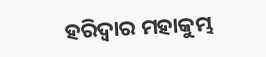ହରିଦ୍ୱାର ମହାକୁମ୍ଭ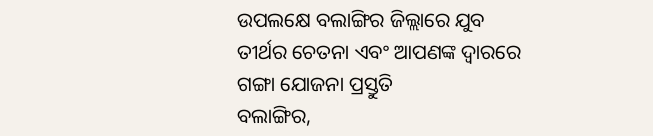ଉପଲକ୍ଷେ ବଲାଙ୍ଗିର ଜିଲ୍ଲାରେ ଯୁବ ତୀର୍ଥର ଚେତନା ଏବଂ ଆପଣଙ୍କ ଦ୍ୱାରରେ ଗଙ୍ଗା ଯୋଜନା ପ୍ରସ୍ତୁତି
ବଲାଙ୍ଗିର,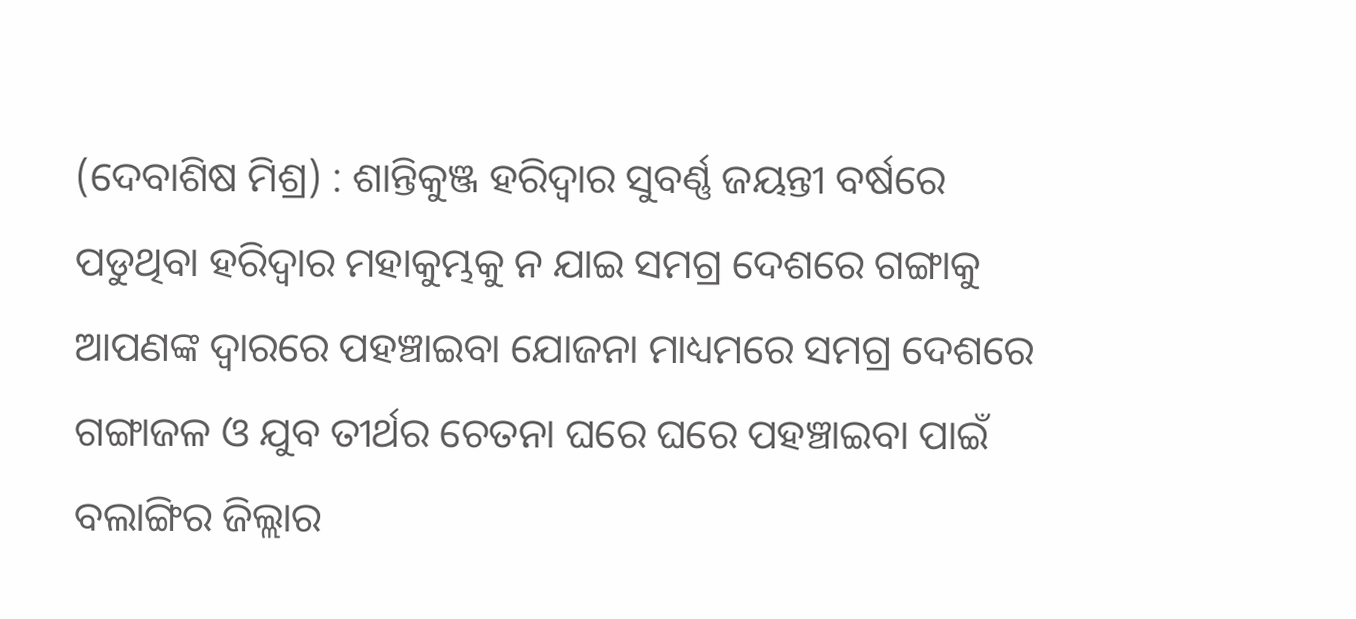(ଦେବାଶିଷ ମିଶ୍ର) : ଶାନ୍ତିକୁଞ୍ଜ ହରିଦ୍ୱାର ସୁବର୍ଣ୍ଣ ଜୟନ୍ତୀ ବର୍ଷରେ ପଡୁଥିବା ହରିଦ୍ୱାର ମହାକୁମ୍ଭକୁ ନ ଯାଇ ସମଗ୍ର ଦେଶରେ ଗଙ୍ଗାକୁ ଆପଣଙ୍କ ଦ୍ୱାରରେ ପହଞ୍ଚାଇବା ଯୋଜନା ମାଧ୍ୟମରେ ସମଗ୍ର ଦେଶରେ ଗଙ୍ଗାଜଳ ଓ ଯୁବ ତୀର୍ଥର ଚେତନା ଘରେ ଘରେ ପହଞ୍ଚାଇବା ପାଇଁ ବଲାଙ୍ଗିର ଜିଲ୍ଲାର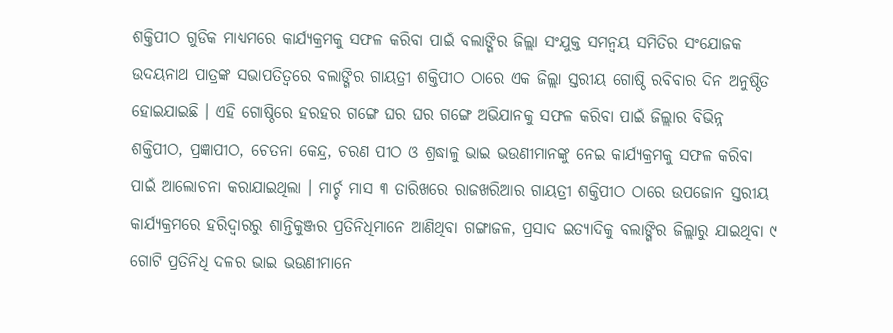ଶକ୍ତିପୀଠ ଗୁଡିକ ମାଧ୍ୟମରେ କାର୍ଯ୍ୟକ୍ରମକୁ ସଫଳ କରିବା ପାଇଁ ବଲାଙ୍ଗିର ଜିଲ୍ଲା ସଂଯୁକ୍ତ ସମନ୍ୱୟ ସମିତିର ସଂଯୋଜକ ଉଦୟନାଥ ପାତ୍ରଙ୍କ ସଭାପତିତ୍ୱରେ ବଲାଙ୍ଗିର ଗାୟତ୍ରୀ ଶକ୍ତିପୀଠ ଠାରେ ଏକ ଜିଲ୍ଲା ସ୍ତରୀୟ ଗୋଷ୍ଠି ରବିବାର ଦିନ ଅନୁଷ୍ଠିତ ହୋଇଯାଇଛି । ଏହି ଗୋଷ୍ଠିରେ ହରହର ଗଙ୍ଗେ ଘର ଘର ଗଙ୍ଗେ ଅଭିଯାନକୁ ସଫଳ କରିବା ପାଇଁ ଜିଲ୍ଲାର ବିଭିନ୍ନ ଶକ୍ତିପୀଠ, ପ୍ରଜ୍ଞାପୀଠ, ଚେତନା କେନ୍ଦ୍ର, ଚରଣ ପୀଠ ଓ ଶ୍ରଦ୍ଧାଳୁ ଭାଇ ଭଉଣୀମାନଙ୍କୁ ନେଇ କାର୍ଯ୍ୟକ୍ରମକୁ ସଫଳ କରିବା ପାଇଁ ଆଲୋଚନା କରାଯାଇଥିଲା । ମାର୍ଚ୍ଚ ମାସ ୩ ତାରିଖରେ ରାଜଖରିଆର ଗାୟତ୍ରୀ ଶକ୍ତିପୀଠ ଠାରେ ଉପଜୋନ ସ୍ତରୀୟ କାର୍ଯ୍ୟକ୍ରମରେ ହରିଦ୍ୱାରରୁ ଶାନ୍ତିକୁଞ୍ଜର ପ୍ରତିନିଧିମାନେ ଆଣିଥିବା ଗଙ୍ଗାଜଳ, ପ୍ରସାଦ ଇତ୍ୟାଦିକୁ ବଲାଙ୍ଗିର ଜିଲ୍ଲାରୁ ଯାଇଥିବା ୯ ଗୋଟି ପ୍ରତିନିଧି ଦଳର ଭାଇ ଭଉଣୀମାନେ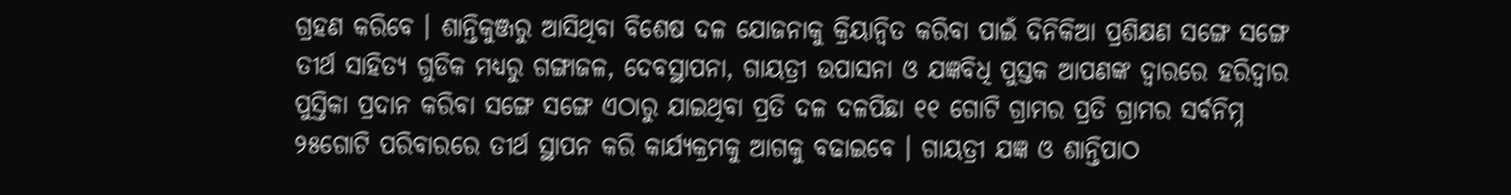ଗ୍ରହଣ କରିବେ । ଶାନ୍ତିକୁଞ୍ଜରୁ ଆସିଥିବା ବିଶେଷ ଦଳ ଯୋଜନାକୁ କ୍ରିୟାନ୍ୱିତ କରିବା ପାଇଁ ଦିନିକିଆ ପ୍ରଶିକ୍ଷଣ ସଙ୍ଗେ ସଙ୍ଗେ ତୀର୍ଥ ସାହିତ୍ୟ ଗୁଡିକ ମଧ୍ୟରୁ ଗଙ୍ଗାଜଳ, ଦେବସ୍ଥାପନା, ଗାୟତ୍ରୀ ଉପାସନା ଓ ଯଜ୍ଞବିଧି ପୁସ୍ତକ ଆପଣଙ୍କ ଦ୍ୱାରରେ ହରିଦ୍ୱାର ପୁସ୍ତିକା ପ୍ରଦାନ କରିବା ସଙ୍ଗେ ସଙ୍ଗେ ଏଠାରୁ ଯାଇଥିବା ପ୍ରତି ଦଳ ଦଳପିଛା ୧୧ ଗୋଟି ଗ୍ରାମର ପ୍ରତି ଗ୍ରାମର ସର୍ବନିମ୍ନ ୨୫ଗୋଟି ପରିବାରରେ ତୀର୍ଥ ସ୍ଥାପନ କରି କାର୍ଯ୍ୟକ୍ରମକୁ ଆଗକୁ ବଢାଇବେ । ଗାୟତ୍ରୀ ଯଜ୍ଞ ଓ ଶାନ୍ତିପାଠ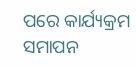ପରେ କାର୍ଯ୍ୟକ୍ରମ ସମାପନ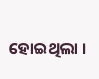ହୋଇଥିଲା ।